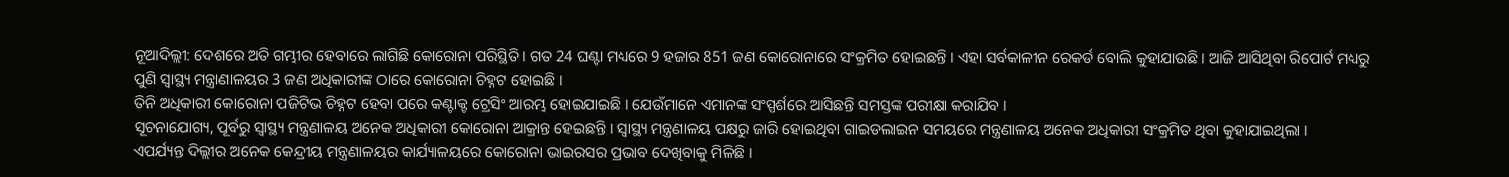ନୂଆଦିଲ୍ଲୀ: ଦେଶରେ ଅତି ଗମ୍ଭୀର ହେବାରେ ଲାଗିଛି କୋରୋନା ପରିସ୍ଥିତି । ଗତ 24 ଘଣ୍ଟା ମଧ୍ୟରେ 9 ହଜାର 851 ଜଣ କୋରୋନାରେ ସଂକ୍ରମିତ ହୋଇଛନ୍ତି । ଏହା ସର୍ବକାଳୀନ ରେକର୍ଡ ବୋଲି କୁହାଯାଉଛି । ଆଜି ଆସିଥିବା ରିପୋର୍ଟ ମଧ୍ୟରୁ ପୁଣି ସ୍ବାସ୍ଥ୍ୟ ମନ୍ତ୍ରାଣାଳୟର 3 ଜଣ ଅଧିକାରୀଙ୍କ ଠାରେ କୋରୋନା ଚିହ୍ନଟ ହୋଇଛି ।
ତିନି ଅଧିକାରୀ କୋରୋନା ପଜିଟିଭ ଚିହ୍ନଟ ହେବା ପରେ କଣ୍ଟାକ୍ଟ ଟ୍ରେସିଂ ଆରମ୍ଭ ହୋଇଯାଇଛି । ଯେଉଁମାନେ ଏମାନଙ୍କ ସଂସ୍ପର୍ଶରେ ଆସିଛନ୍ତି ସମସ୍ତଙ୍କ ପରୀକ୍ଷା କରାଯିବ ।
ସୂଚନାଯୋଗ୍ୟ, ପୂର୍ବରୁ ସ୍ବାସ୍ଥ୍ୟ ମନ୍ତ୍ରଣାଳୟ ଅନେକ ଅଧିକାରୀ କୋରୋନା ଆକ୍ରାନ୍ତ ହେଇଛନ୍ତି । ସ୍ବାସ୍ଥ୍ୟ ମନ୍ତ୍ରଣାଳୟ ପକ୍ଷରୁ ଜାରି ହୋଇଥିବା ଗାଇଡଲାଇନ ସମୟରେ ମନ୍ତ୍ରଣାଳୟ ଅନେକ ଅଧିକାରୀ ସଂକ୍ରମିତ ଥିବା କୁହାଯାଇଥିଲା ।
ଏପର୍ଯ୍ୟନ୍ତ ଦିଲ୍ଲୀର ଅନେକ କେନ୍ଦ୍ରୀୟ ମନ୍ତ୍ରଣାଳୟର କାର୍ଯ୍ୟାଳୟରେ କୋରୋନା ଭାଇରସର ପ୍ରଭାବ ଦେଖିବାକୁ ମିଳିଛି ।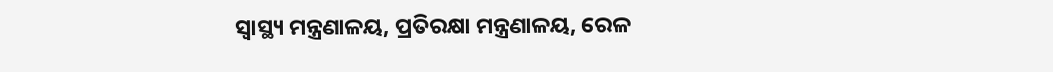ସ୍ୱାସ୍ଥ୍ୟ ମନ୍ତ୍ରଣାଳୟ, ପ୍ରତିରକ୍ଷା ମନ୍ତ୍ରଣାଳୟ, ରେଳ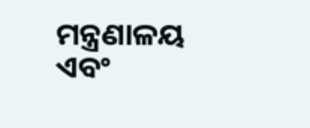ମନ୍ତ୍ରଣାଳୟ ଏବଂ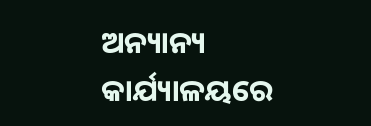ଅନ୍ୟାନ୍ୟ କାର୍ଯ୍ୟାଳୟରେ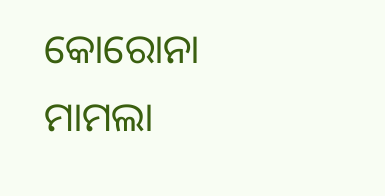କୋରୋନା ମାମଲା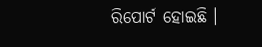ରିପୋର୍ଟ ହୋଇଛି ।